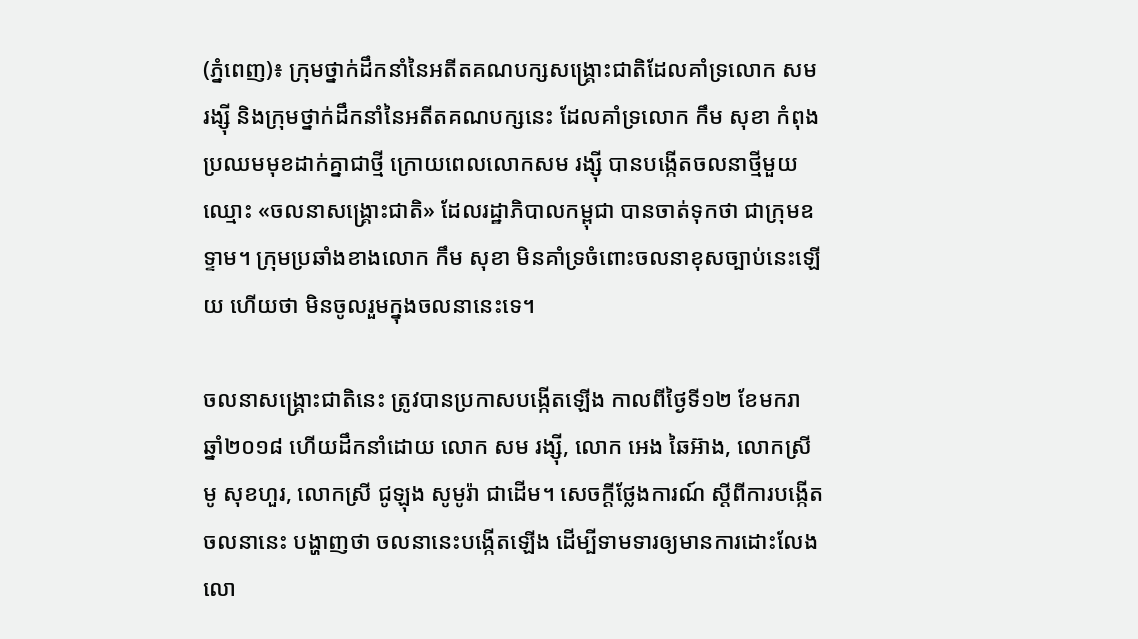(ភ្នំពេញ)៖ ក្រុមថ្នាក់ដឹកនាំនៃអតីតគណបក្សសង្រ្គោះជាតិដែលគាំទ្រលោក សម រង្ស៊ី និងក្រុមថ្នាក់ដឹកនាំនៃអតីតគណបក្សនេះ ដែលគាំទ្រលោក កឹម សុខា កំពុងប្រឈមមុខដាក់គ្នាជាថ្មី ក្រោយពេលលោកសម រង្ស៊ី បានបង្កើតចលនាថ្មីមួយឈ្មោះ «ចលនាសង្រ្គោះជាតិ» ដែលរដ្ឋាភិបាលកម្ពុជា បានចាត់ទុកថា ជាក្រុមឧទ្ទាម។ ក្រុមប្រឆាំងខាងលោក កឹម សុខា មិនគាំទ្រចំពោះចលនាខុសច្បាប់នេះឡើយ ហើយថា មិនចូលរួមក្នុងចលនានេះទេ។

ចលនាសង្រ្គោះជាតិនេះ ត្រូវបានប្រកាសបង្កើតឡើង កាលពីថ្ងៃទី១២ ខែមករា ឆ្នាំ២០១៨ ហើយដឹកនាំដោយ លោក សម រង្ស៊ី, លោក អេង ឆៃអ៊ាង, លោកស្រី មូ សុខហួរ, លោកស្រី ជូឡុង សូមូរ៉ា ជាដើម។ សេចក្តីថ្លែងការណ៍ ស្តីពីការបង្កើតចលនានេះ បង្ហាញថា ចលនានេះបង្កើតឡើង ដើម្បីទាមទារឲ្យមានការដោះលែង លោ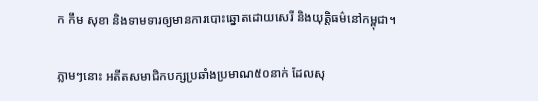ក កឹម សុខា និងទាមទារឲ្យមានការបោះឆ្នោតដោយសេរី និងយុត្តិធម៌នៅកម្ពុជា។

ភ្លាមៗនោះ អតីតសមាជិកបក្សប្រឆាំងប្រមាណ៥០នាក់ ដែលសុ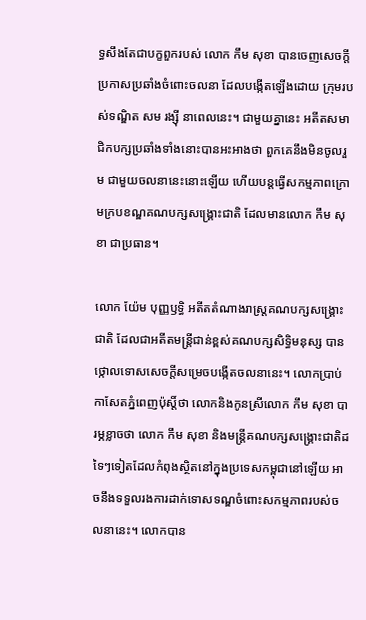ទ្ធសឹងតែជាបក្ខពួករបស់ លោក កឹម សុខា បានចេញសេចក្តីប្រកាសប្រឆាំងចំពោះចលនា ដែលបង្កើតឡើងដោយ ក្រុមរបស់ទណ្ឌិត សម រង្ស៊ី នាពេលនេះ។ ជាមួយគ្នានេះ អតីតសមាជិកបក្សប្រឆាំងទាំងនោះបានអះអាងថា ពួកគេនឹងមិនចូលរួម ជាមួយចលនានេះនោះឡើយ ហើយបន្តធ្វើសកម្មភាពក្រោមក្របខណ្ឌគណបក្សសង្រ្គោះជាតិ ដែលមានលោក កឹម សុខា ជាប្រធាន។

លោក យ៉ែម បុញ្ញឫទ្ធិ អតីតតំណាងរាស្រ្តគណបក្សសង្រ្គោះជាតិ ដែលជាអតីតមន្រ្តីជាន់ខ្ពស់គណបក្សសិទ្ធិមនុស្ស បានថ្កោលទោសសេចក្តីសម្រេចបង្កើតចលនានេះ។ លោកប្រាប់កាសែតភ្នំពេញប៉ុស្តិ៍ថា លោកនិងកូនស្រីលោក កឹម សុខា បារម្ភខ្លាចថា លោក កឹម សុខា និងមន្ត្រីគណបក្សសង្គ្រោះជាតិដទៃៗទៀតដែលកំពុងស្ថិតនៅក្នុងប្រទេសកម្ពុជានៅឡើយ អាចនឹងទទួលរងការដាក់ទោសទណ្ឌចំពោះសកម្មភាពរបស់ចលនានេះ។ លោកបាន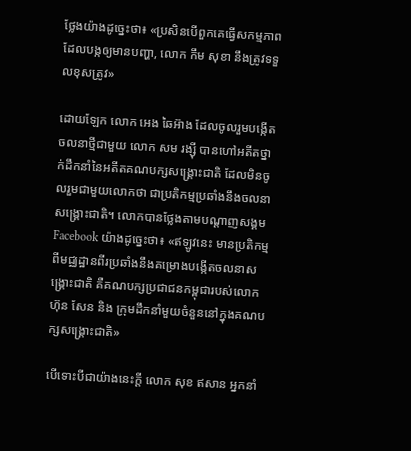ថ្លែងយ៉ាងដូច្នេះថា៖ «ប្រសិនបើពួកគេធ្វើសកម្មភាពដែលបង្កឲ្យមានបញ្ហា, លោក កឹម សុខា នឹងត្រូវទទួលខុសត្រូវ»

ដោយឡែក លោក អេង ឆៃអ៊ាង ដែលចូលរួមបង្កើតចលនាថ្មីជាមួយ លោក សម រង្ស៊ី បានហៅអតីតថ្នាក់ដឹកនាំនៃអតីតគណបក្សសង្រ្គោះជាតិ ដែលមិនចូលរួមជាមួយលោកថា ជាប្រតិកម្មប្រឆាំងនឹងចលនាសង្រ្គោះជាតិ។ លោកបានថ្លែងតាមបណ្តាញសង្គម Facebook យ៉ាងដូច្នេះថា៖ «ឥឡូវនេះ មានប្រតិកម្មពីមជ្ឈដ្ឋានពីរប្រឆាំងនឹងគម្រោងបង្កើតចលនាសង្គ្រោះជាតិ គឺគណបក្សប្រជាជនកម្ពុជារបស់លោក ហ៊ុន សែន និង ក្រុមដឹកនាំមួយចំនួននៅក្នុងគណបក្សសង្គ្រោះជាតិ»

បើទោះបីជាយ៉ាងនេះក្តី លោក សុខ ឥសាន អ្នកនាំ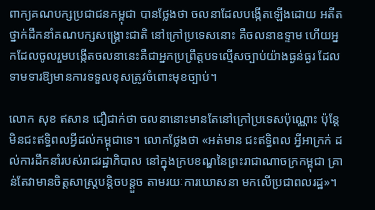ពាក្យគណបក្សប្រជាជនកម្ពុជា បានថ្លែងថា ចលនាដែលបង្កើតឡើងដោយ អតីតថ្នាក់ដឹកនាំគណបក្សសង្រ្គោះជាតិ នៅក្រៅប្រទេសនោះ គឺចលនាឧទ្ទាម ហើយអ្នកដែលចូលរួមបង្កើតចលនានេះគឺជាអ្នកប្រព្រឹត្តបទល្មើសច្បាប់យ៉ាងធ្ងន់ធ្ងរ ដែលទាមទារឱ្យមានការទទួលខុសត្រូវចំពោះមុខច្បាប់។

លោក សុខ ឥសាន ជឿជាក់ថា ចលនានោះមានតែនៅក្រៅប្រទេសប៉ុណ្ណោះ ប៉ុន្តែមិនជះឥទ្ធិពលអ្វីដល់កម្ពុជាទេ។ លោកថ្លែងថា «អត់មាន ជះឥទ្ធិពល អ្វីអាក្រក់ ដល់ការដឹកនាំរបស់រាជរដ្ឋាភិបាល នៅក្នុងក្របខណ្ឌនៃព្រះរាជាណាចក្រកម្ពុជា គ្រាន់តែវាមានចិត្តសាស្រ្តបន្តិចបន្តួច តាមរយៈការឃោសនា មកលើប្រជាពលរដ្ឋ»។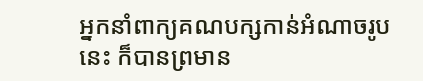អ្នកនាំពាក្យគណបក្សកាន់អំណាចរូបនេះ ក៏បានព្រមាន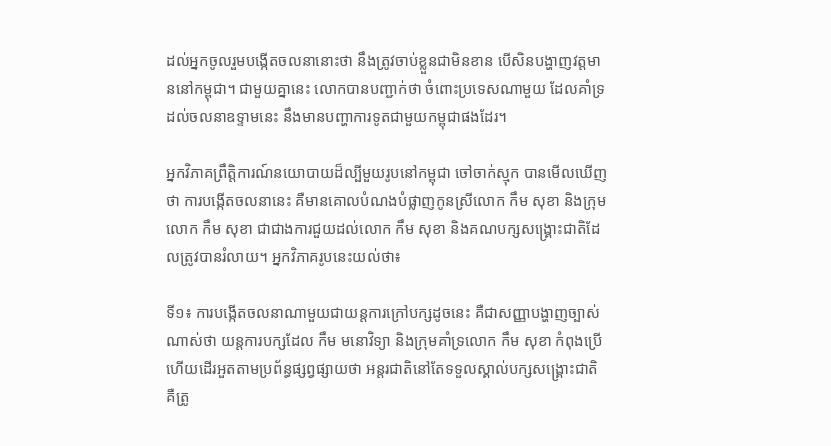ដល់អ្នកចូលរួមបង្កើតចលនានោះថា នឹងត្រូវចាប់ខ្លួនជាមិនខាន បើសិនបង្ហាញវត្តមាននៅកម្ពុជា។ ជាមួយគ្នានេះ លោកបានបញ្ជាក់ថា ចំពោះប្រទេសណាមួយ ដែលគាំទ្រដល់ចលនាឧទ្ទាមនេះ នឹងមានបញ្ហាការទូតជាមួយកម្ពុជាផងដែរ។

អ្នកវិភាគព្រឹត្តិការណ៍នយោបាយដ៏ល្បីមួយរូបនៅកម្ពុជា ចៅចាក់ស្មុក បានមើលឃើញថា ការបង្កើតចលនានេះ គឺមានគោលបំណងបំផ្លាញកូនស្រីលោក កឹម សុខា និងក្រុមលោក កឹម សុខា ជាជាងការជួយដល់លោក កឹម សុខា និងគណបក្សសង្រ្គោះជាតិដែលត្រូវបានរំលាយ។ អ្នកវិភាគរូបនេះយល់ថា៖

ទី១៖ ការបង្កើតចលនាណាមួយជាយន្តការក្រៅបក្សដូចនេះ គឺជាសញ្ញាបង្ហាញច្បាស់ណាស់ថា យន្តការបក្សដែល កឹម មនោវិទ្យា និងក្រុមគាំទ្រលោក កឹម សុខា កំពុងប្រើ ហើយដើរអួតតាមប្រព័ន្ធផ្សព្វផ្សាយថា អន្តរជាតិនៅតែទទួលស្គាល់បក្សសង្រ្គោះជាតិ គឺត្រូ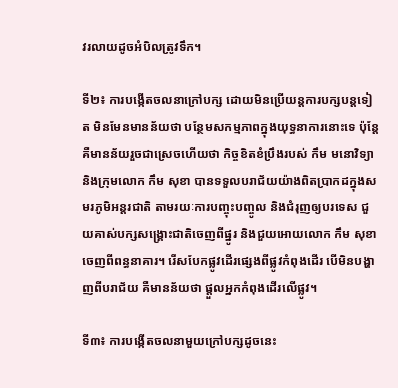វរលាយដូចអំបិលត្រូវទឹក។

ទី២៖ ការបង្កើតចលនាក្រៅបក្ស ដោយមិនប្រើយន្តការបក្សបន្តទៀត មិនមែនមានន័យថា បន្ថែមសកម្មភាពក្នុងយុទ្ធនាការនោះទេ ប៉ុន្តែគឺមានន័យរួចជាស្រេចហើយថា កិច្ចខិតខំប្រឹងរបស់ កឹម មនោវិទ្យា និងក្រុមលោក កឹម សុខា បានទទួលបរាជ័យយ៉ាងពិតប្រាកដក្នុងសមរភូមិអន្តរជាតិ តាមរយៈការបញ្ចុះបញ្ចូល និងជំរុញឲ្យបរទេស ជួយគាស់បក្សសង្រ្គោះជាតិចេញពីផ្នូរ និងជួយអោយលោក កឹម សុខា ចេញពីពន្ធនាគារ។ រើសបែកផ្លូវដើរផ្សេងពីផ្លូវកំពុងដើរ បើមិនបង្ហាញពីបរាជ័យ គឺមានន័យថា ផ្តួលអ្នកកំពុងដើរលើផ្លូវ។

ទី៣៖ ការបង្កើតចលនាមួយក្រៅបក្សដូចនេះ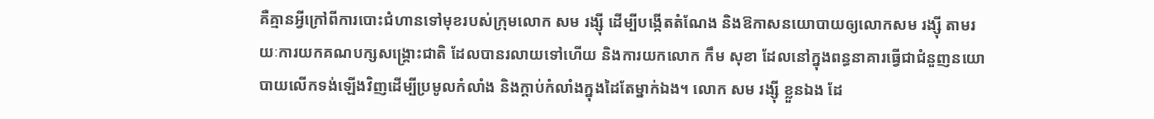គឺគ្មានអ្វីក្រៅពីការបោះជំហានទៅមុខរបស់ក្រុមលោក សម រង្ស៊ី ដើម្បីបង្កើតតំណែង និងឱកាសនយោបាយឲ្យលោកសម រង្ស៊ី តាមរយៈការយកគណបក្សសង្រ្គោះជាតិ ដែលបានរលាយទៅហើយ និងការយកលោក កឹម សុខា ដែលនៅក្នុងពន្ធនាគារធ្វើជាជំនួញនយោបាយលើកទង់ឡើងវិញដើម្បីប្រមូលកំលាំង និងក្តាប់កំលាំងក្នុងដៃតែម្នាក់ឯង។ លោក សម រង្សុី ខ្លួនឯង ដែ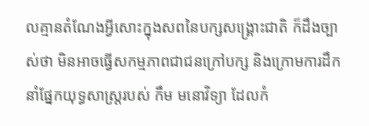លគ្មានតំណែងអ្វីសោះក្នុងសពនៃបក្សសង្រ្គោះជាតិ ក៏ដឹងច្បាស់ថា មិនអាចធ្វើសកម្មភាពជាជនក្រៅបក្ស និងក្រោមការដឹកនាំផ្នែកយុទ្ធសាស្រ្តរបស់ កឹម មនោវិទ្យា ដែលកំ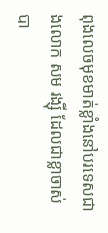ពុងលេចមុខមាត់ខ្លាំងនៅបរទេសជាងលោក សម រង្ស៊ី ដែលជាខ្លាចាស់បា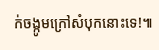ក់ចង្កូមក្រៅសំបុកនោះទេ!៕